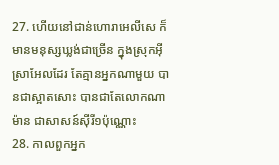27. ហើយនៅជាន់ហោរាអេលីសេ ក៏មានមនុស្សឃ្លង់ជាច្រើន ក្នុងស្រុកអ៊ីស្រាអែលដែរ តែគ្មានអ្នកណាមួយ បានជាស្អាតសោះ បានជាតែលោកណាម៉ាន ជាសាសន៍ស៊ីរី១ប៉ុណ្ណោះ
28. កាលពួកអ្នក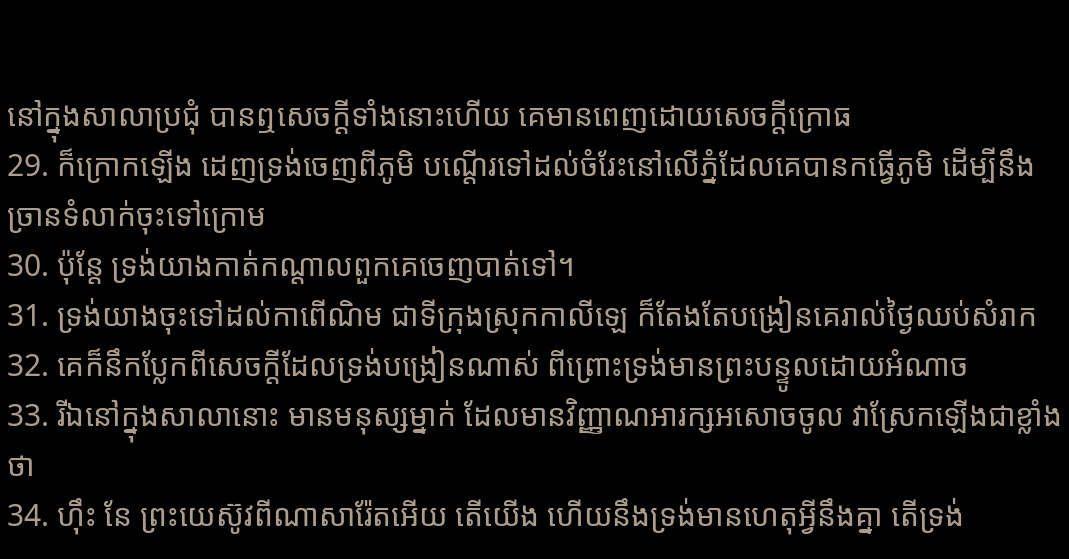នៅក្នុងសាលាប្រជុំ បានឮសេចក្ដីទាំងនោះហើយ គេមានពេញដោយសេចក្ដីក្រោធ
29. ក៏ក្រោកឡើង ដេញទ្រង់ចេញពីភូមិ បណ្តើរទៅដល់ចំរែះនៅលើភ្នំដែលគេបានកធ្វើភូមិ ដើម្បីនឹងច្រានទំលាក់ចុះទៅក្រោម
30. ប៉ុន្តែ ទ្រង់យាងកាត់កណ្តាលពួកគេចេញបាត់ទៅ។
31. ទ្រង់យាងចុះទៅដល់កាពើណិម ជាទីក្រុងស្រុកកាលីឡេ ក៏តែងតែបង្រៀនគេរាល់ថ្ងៃឈប់សំរាក
32. គេក៏នឹកប្លែកពីសេចក្ដីដែលទ្រង់បង្រៀនណាស់ ពីព្រោះទ្រង់មានព្រះបន្ទូលដោយអំណាច
33. រីឯនៅក្នុងសាលានោះ មានមនុស្សម្នាក់ ដែលមានវិញ្ញាណអារក្សអសោចចូល វាស្រែកឡើងជាខ្លាំងថា
34. ហ៊ឹះ នែ ព្រះយេស៊ូវពីណាសារ៉ែតអើយ តើយើង ហើយនឹងទ្រង់មានហេតុអ្វីនឹងគ្នា តើទ្រង់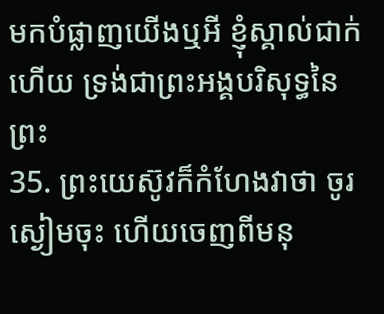មកបំផ្លាញយើងឬអី ខ្ញុំស្គាល់ជាក់ហើយ ទ្រង់ជាព្រះអង្គបរិសុទ្ធនៃព្រះ
35. ព្រះយេស៊ូវក៏កំហែងវាថា ចូរស្ងៀមចុះ ហើយចេញពីមនុ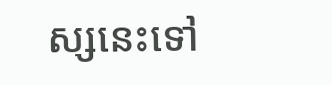ស្សនេះទៅ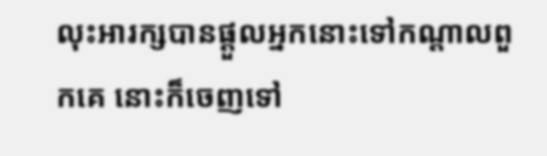លុះអារក្សបានផ្តួលអ្នកនោះទៅកណ្តាលពួកគេ នោះក៏ចេញទៅ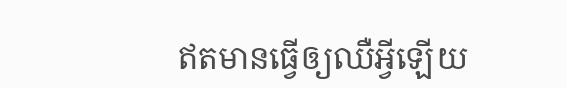ឥតមានធ្វើឲ្យឈឺអ្វីឡើយ